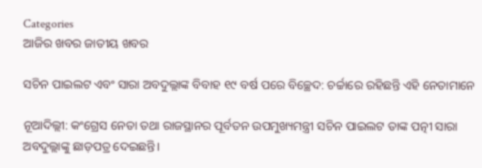Categories
ଆଜିର ଖବର ଜାତୀୟ ଖବର

ସଚିନ ପାଇଲଟ ଏବଂ ସାରା ଅବଦୁଲ୍ଲାଙ୍କ ବିବାହ ୧୯ ବର୍ଷ ପରେ ବିଚ୍ଛେଦ: ଚର୍ଚ୍ଚାରେ ରହିଛନ୍ତି ଏହି ନେତାମାନେ

ନୂଆଦିଲ୍ଲୀ: କଂଗ୍ରେସ ନେତା ତଥା ରାଜସ୍ଥାନର ପୂର୍ବତନ ଉପମୁଖ୍ୟମନ୍ତ୍ରୀ ସଚିନ ପାଇଲଟ ତାଙ୍କ ପତ୍ନୀ ସାରା ଅବଦୁଲ୍ଲାଙ୍କୁ ଛାଡ଼ପତ୍ର ଦେଇଛନ୍ତି।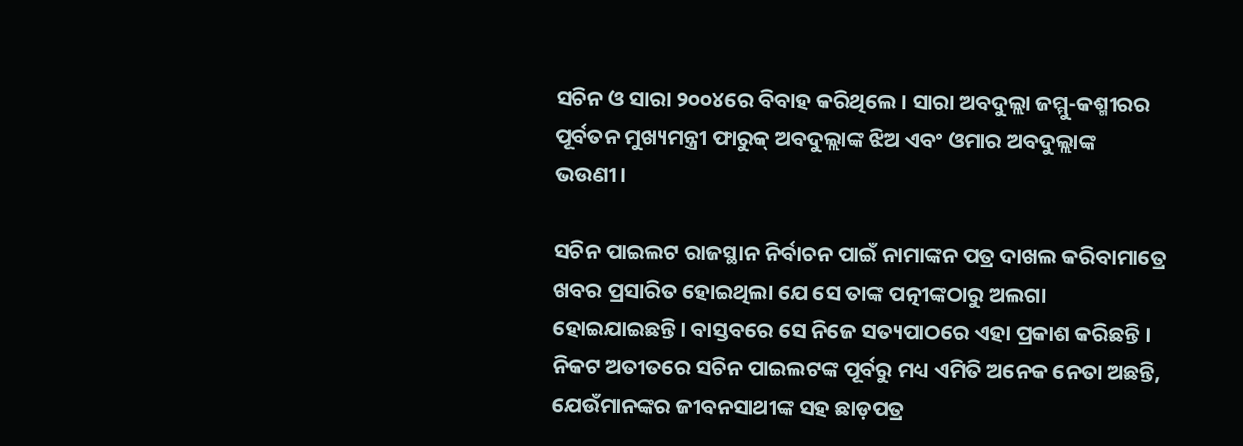ସଚିନ ଓ ସାରା ୨୦୦୪ରେ ବିବାହ କରିଥିଲେ। ସାରା ଅବଦୁଲ୍ଲା ଜମ୍ମୁ-କଶ୍ମୀରର ପୂର୍ବତନ ମୁଖ୍ୟମନ୍ତ୍ରୀ ଫାରୁକ୍ ଅବଦୁଲ୍ଲାଙ୍କ ଝିଅ ଏବଂ ଓମାର ଅବଦୁଲ୍ଲାଙ୍କ ଭଉଣୀ।

ସଚିନ ପାଇଲଟ ରାଜସ୍ଥାନ ନିର୍ବାଚନ ପାଇଁ ନାମାଙ୍କନ ପତ୍ର ଦାଖଲ କରିବାମାତ୍ରେ ଖବର ପ୍ରସାରିତ ହୋଇଥିଲା ଯେ ସେ ତାଙ୍କ ପତ୍ନୀଙ୍କଠାରୁ ଅଲଗା ହୋଇଯାଇଛନ୍ତି। ବାସ୍ତବରେ ସେ ନିଜେ ସତ୍ୟପାଠରେ ଏହା ପ୍ରକାଶ କରିଛନ୍ତି । ନିକଟ ଅତୀତରେ ସଚିନ ପାଇଲଟଙ୍କ ପୂର୍ବରୁ ମଧ୍ୟ ଏମିତି ଅନେକ ନେତା ଅଛନ୍ତି, ଯେଉଁମାନଙ୍କର ଜୀବନସାଥୀଙ୍କ ସହ ଛାଡ଼ପତ୍ର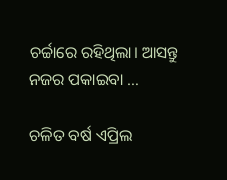ଚର୍ଚ୍ଚାରେ ରହିଥିଲା। ଆସନ୍ତୁ ନଜର ପକାଇବା …

ଚଳିତ ବର୍ଷ ଏପ୍ରିଲ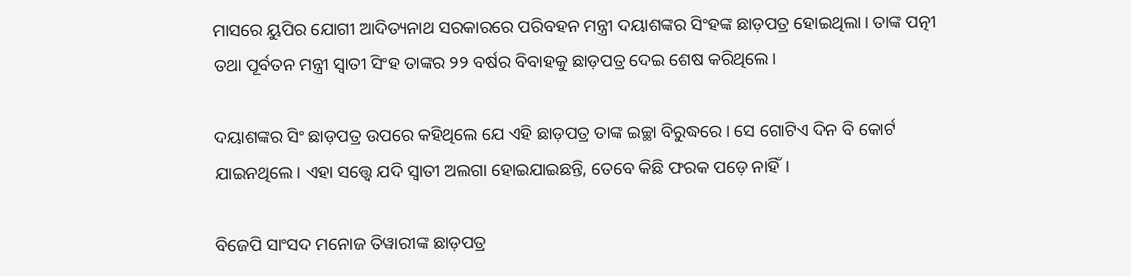ମାସରେ ୟୁପିର ଯୋଗୀ ଆଦିତ୍ୟନାଥ ସରକାରରେ ପରିବହନ ମନ୍ତ୍ରୀ ଦୟାଶଙ୍କର ସିଂହଙ୍କ ଛାଡ଼ପତ୍ର ହୋଇଥିଲା। ତାଙ୍କ ପତ୍ନୀ ତଥା ପୂର୍ବତନ ମନ୍ତ୍ରୀ ସ୍ୱାତୀ ସିଂହ ତାଙ୍କର ୨୨ ବର୍ଷର ବିବାହକୁ ଛାଡ଼ପତ୍ର ଦେଇ ଶେଷ କରିଥିଲେ।

ଦୟାଶଙ୍କର ସିଂ ଛାଡ଼ପତ୍ର ଉପରେ କହିଥିଲେ ଯେ ଏହି ଛାଡ଼ପତ୍ର ତାଙ୍କ ଇଚ୍ଛା ବିରୁଦ୍ଧରେ। ସେ ଗୋଟିଏ ଦିନ ବି କୋର୍ଟ ଯାଇନଥିଲେ। ଏହା ସତ୍ତ୍ୱେ ଯଦି ସ୍ୱାତୀ ଅଲଗା ହୋଇଯାଇଛନ୍ତି, ତେବେ କିଛି ଫରକ ପଡ଼େ ନାହିଁ।

ବିଜେପି ସାଂସଦ ମନୋଜ ତିୱାରୀଙ୍କ ଛାଡ଼ପତ୍ର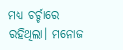ମଧ୍ୟ ଚର୍ଚ୍ଚାରେ ରହିଥିଲା। ମନୋଜ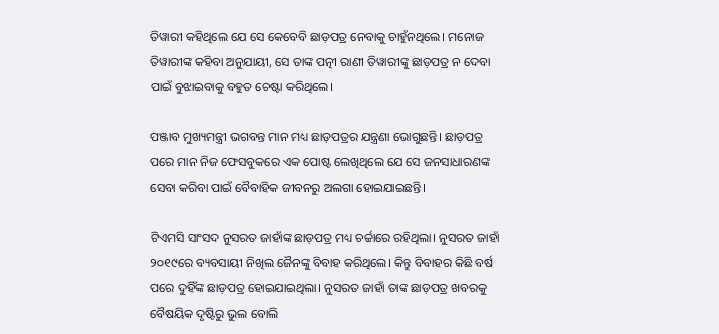ତିୱାରୀ କହିଥିଲେ ଯେ ସେ କେବେବି ଛାଡ଼ପତ୍ର ନେବାକୁ ଚାହୁଁନଥିଲେ। ମନୋଜ ତିୱାରୀଙ୍କ କହିବା ଅନୁଯାୟୀ, ସେ ତାଙ୍କ ପତ୍ନୀ ରାଣୀ ତିୱାରୀଙ୍କୁ ଛାଡ଼ପତ୍ର ନ ଦେବା ପାଇଁ ବୁଝାଇବାକୁ ବହୁତ ଚେଷ୍ଟା କରିଥିଲେ।

ପଞ୍ଜାବ ମୁଖ୍ୟମନ୍ତ୍ରୀ ଭଗବନ୍ତ ମାନ ମଧ୍ୟ ଛାଡ଼ପତ୍ରର ଯନ୍ତ୍ରଣା ଭୋଗୁଛନ୍ତି। ଛାଡ଼ପତ୍ର ପରେ ମାନ ନିଜ ଫେସବୁକରେ ଏକ ପୋଷ୍ଟ ଲେଖିଥିଲେ ଯେ ସେ ଜନସାଧାରଣଙ୍କ ସେବା କରିବା ପାଇଁ ବୈବାହିକ ଜୀବନରୁ ଅଲଗା ହୋଇଯାଇଛନ୍ତି।

ଟିଏମସି ସାଂସଦ ନୁସରତ ଜାହାଁଙ୍କ ଛାଡ଼ପତ୍ର ମଧ୍ୟ ଚର୍ଚ୍ଚାରେ ରହିଥିଲା। ନୁସରତ ଜାହାଁ ୨୦୧୯ରେ ବ୍ୟବସାୟୀ ନିଖିଲ ଜୈନଙ୍କୁ ବିବାହ କରିଥିଲେ। କିନ୍ତୁ ବିବାହର କିଛି ବର୍ଷ ପରେ ଦୁହିଁଙ୍କ ଛାଡ଼ପତ୍ର ହୋଇଯାଇଥିଲା। ନୁସରତ ଜାହାଁ ତାଙ୍କ ଛାଡ଼ପତ୍ର ଖବରକୁ ବୈଷୟିକ ଦୃଷ୍ଟିରୁ ଭୁଲ ବୋଲି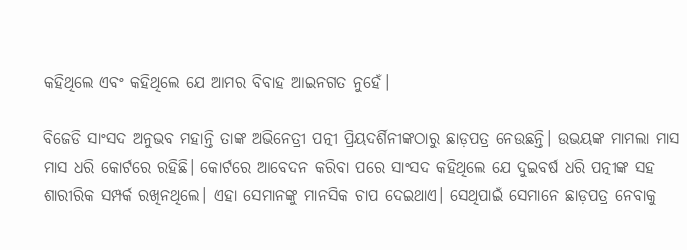କହିଥିଲେ ଏବଂ କହିଥିଲେ ଯେ ଆମର ବିବାହ ଆଇନଗତ ନୁହେଁ।

ବିଜେଡି ସାଂସଦ ଅନୁଭବ ମହାନ୍ତି ତାଙ୍କ ଅଭିନେତ୍ରୀ ପତ୍ନୀ ପ୍ରିୟଦର୍ଶିନୀଙ୍କଠାରୁ ଛାଡ଼ପତ୍ର ନେଉଛନ୍ତି। ଉଭୟଙ୍କ ମାମଲା ମାସ ମାସ ଧରି କୋର୍ଟରେ ରହିଛି। କୋର୍ଟରେ ଆବେଦନ କରିବା ପରେ ସାଂସଦ କହିଥିଲେ ଯେ ଦୁଇବର୍ଷ ଧରି ପତ୍ନୀଙ୍କ ସହ ଶାରୀରିକ ସମ୍ପର୍କ ରଖିନଥିଲେ। ଏହା ସେମାନଙ୍କୁ ମାନସିକ ଚାପ ଦେଇଥାଏ। ସେଥିପାଇଁ ସେମାନେ ଛାଡ଼ପତ୍ର ନେବାକୁ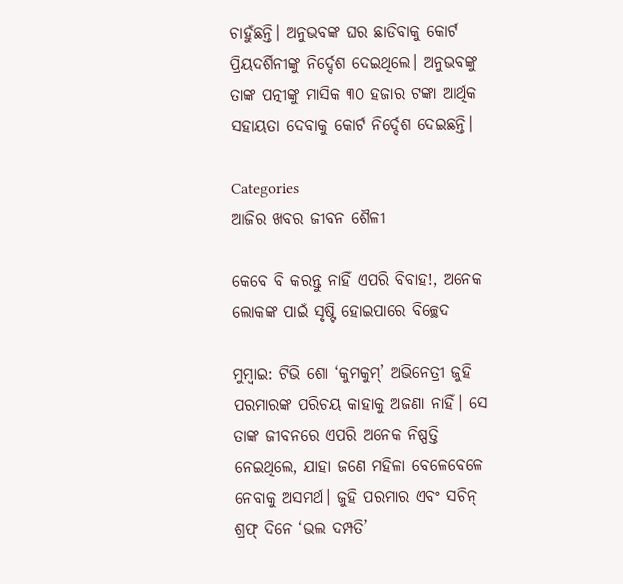ଚାହୁଁଛନ୍ତି। ଅନୁଭବଙ୍କ ଘର ଛାଡିବାକୁ କୋର୍ଟ ପ୍ରିୟଦର୍ଶିନୀଙ୍କୁ ନିର୍ଦ୍ଦେଶ ଦେଇଥିଲେ। ଅନୁଭବଙ୍କୁ ତାଙ୍କ ପତ୍ନୀଙ୍କୁ ମାସିକ ୩୦ ହଜାର ଟଙ୍କା ଆର୍ଥିକ ସହାୟତା ଦେବାକୁ କୋର୍ଟ ନିର୍ଦ୍ଦେଶ ଦେଇଛନ୍ତି।

Categories
ଆଜିର ଖବର ଜୀବନ ଶୈଳୀ

କେବେ ବି କରନ୍ତୁ ନାହିଁ ଏପରି ବିବାହ!, ଅନେକ ଲୋକଙ୍କ ପାଇଁ ସୃଷ୍ଟି ହୋଇପାରେ ବିଚ୍ଛେଦ

ମୁମ୍ବାଇ: ଟିଭି ଶୋ ‘କୁମକୁମ୍’ ଅଭିନେତ୍ରୀ ଜୁହି ପରମାରଙ୍କ ପରିଚୟ କାହାକୁ ଅଜଣା ନାହିଁ। ସେ ତାଙ୍କ ଜୀବନରେ ଏପରି ଅନେକ ନିଷ୍ପତ୍ତି ନେଇଥିଲେ, ଯାହା ଜଣେ ମହିଳା ବେଳେବେଳେ ନେବାକୁ ଅସମର୍ଥ। ଜୁହି ପରମାର ଏବଂ ସଚିନ୍ ଶ୍ରଫ୍ ଦିନେ ‘ଭଲ ଦମ୍ପତି’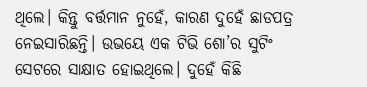ଥିଲେ। କିନ୍ତୁ ବର୍ତ୍ତମାନ ନୁହେଁ, କାରଣ ଦୁହେଁ ଛାଡପତ୍ର ନେଇସାରିଛନ୍ତି। ଉଭୟେ ଏକ ଟିଭି ଶୋ’ର ସୁଟିଂ ସେଟରେ ସାକ୍ଷାତ ହୋଇଥିଲେ। ଦୁହେଁ କିଛି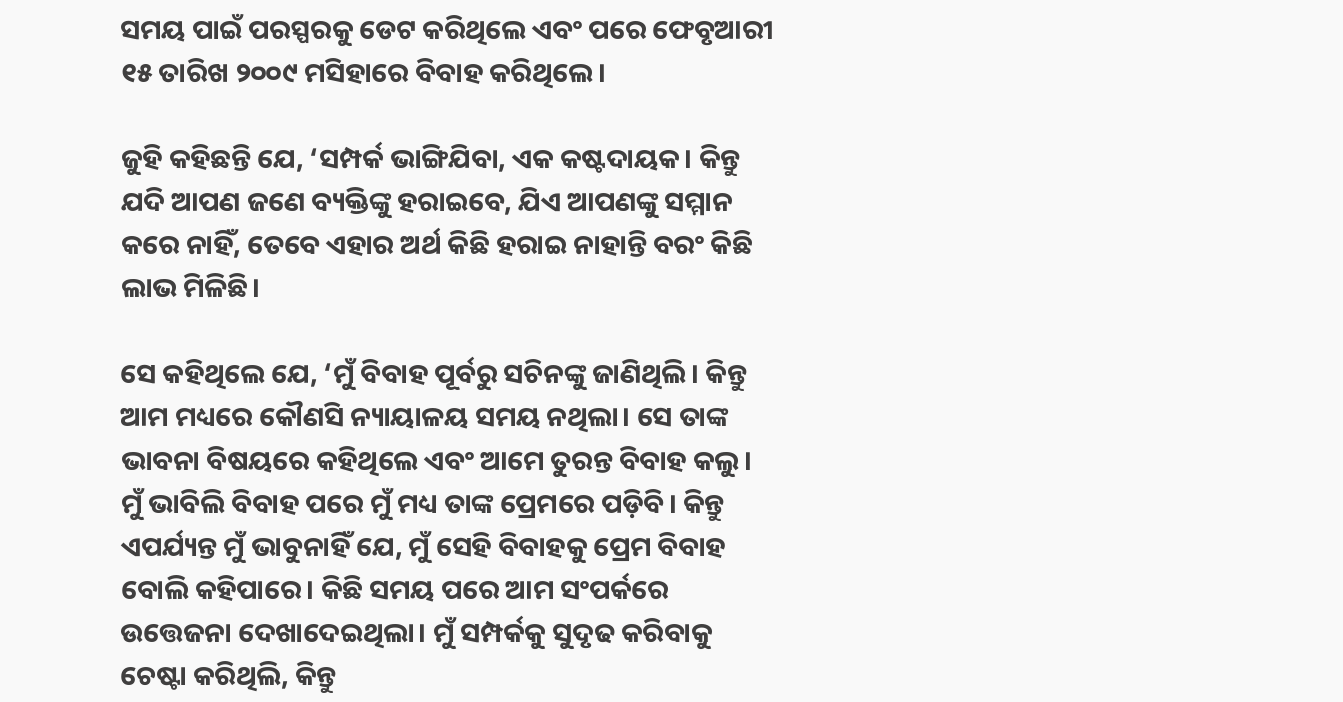ସମୟ ପାଇଁ ପରସ୍ପରକୁ ଡେଟ କରିଥିଲେ ଏବଂ ପରେ ଫେବୃଆରୀ ୧୫ ତାରିଖ ୨୦୦୯ ମସିହାରେ ବିବାହ କରିଥିଲେ।

ଜୁହି କହିଛନ୍ତି ଯେ, ‘ସମ୍ପର୍କ ଭାଙ୍ଗିଯିବା, ଏକ କଷ୍ଟଦାୟକ। କିନ୍ତୁ ଯଦି ଆପଣ ଜଣେ ବ୍ୟକ୍ତିଙ୍କୁ ହରାଇବେ, ଯିଏ ଆପଣଙ୍କୁ ସମ୍ମାନ କରେ ନାହିଁ, ତେବେ ଏହାର ଅର୍ଥ କିଛି ହରାଇ ନାହାନ୍ତି ବରଂ କିଛି ଲାଭ ମିଳିଛି।

ସେ କହିଥିଲେ ଯେ, ‘ମୁଁ ବିବାହ ପୂର୍ବରୁ ସଚିନଙ୍କୁ ଜାଣିଥିଲି। କିନ୍ତୁ ଆମ ମଧ୍ୟରେ କୌଣସି ନ୍ୟାୟାଳୟ ସମୟ ନଥିଲା। ସେ ତାଙ୍କ ଭାବନା ବିଷୟରେ କହିଥିଲେ ଏବଂ ଆମେ ତୁରନ୍ତ ବିବାହ କଲୁ। ମୁଁ ଭାବିଲି ବିବାହ ପରେ ମୁଁ ମଧ୍ୟ ତାଙ୍କ ପ୍ରେମରେ ପଡ଼ିବି। କିନ୍ତୁ ଏପର୍ଯ୍ୟନ୍ତ ମୁଁ ଭାବୁନାହିଁ ଯେ, ମୁଁ ସେହି ବିବାହକୁ ପ୍ରେମ ବିବାହ ବୋଲି କହିପାରେ। କିଛି ସମୟ ପରେ ଆମ ସଂପର୍କରେ ଉତ୍ତେଜନା ଦେଖାଦେଇଥିଲା। ମୁଁ ସମ୍ପର୍କକୁ ସୁଦୃଢ କରିବାକୁ ଚେଷ୍ଟା କରିଥିଲି, କିନ୍ତୁ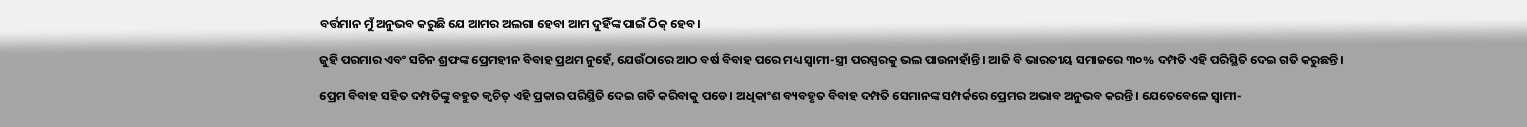ବର୍ତ୍ତମାନ ମୁଁ ଅନୁଭବ କରୁଛି ଯେ ଆମର ଅଲଗା ହେବା ଆମ ଦୁହିଁଙ୍କ ପାଇଁ ଠିକ୍ ହେବ।

ଜୁହି ପରମାର ଏବଂ ସଚିନ ଶ୍ରଫଙ୍କ ପ୍ରେମହୀନ ବିବାହ ପ୍ରଥମ ନୁହେଁ, ଯେଉଁଠାରେ ଆଠ ବର୍ଷ ବିବାହ ପରେ ମଧ୍ୟ ସ୍ୱାମୀ-ସ୍ତ୍ରୀ ପରସ୍ପରକୁ ଭଲ ପାଉନାହାଁନ୍ତି। ଆଜି ବି ଭାରତୀୟ ସମାଜରେ ୩୦% ଦମ୍ପତି ଏହି ପରିସ୍ଥିତି ଦେଇ ଗତି କରୁଛନ୍ତି।

ପ୍ରେମ ବିବାହ ସହିତ ଦମ୍ପତିଙ୍କୁ ବହୁତ କ୍ୱଚିତ୍ ଏହି ପ୍ରକାର ପରିସ୍ଥିତି ଦେଇ ଗତି କରିବାକୁ ପଡେ। ଅଧିକାଂଶ ବ୍ୟବହୃତ ବିବାହ ଦମ୍ପତି ସେମାନଙ୍କ ସମ୍ପର୍କରେ ପ୍ରେମର ଅଭାବ ଅନୁଭବ କରନ୍ତି। ଯେତେବେଳେ ସ୍ୱାମୀ-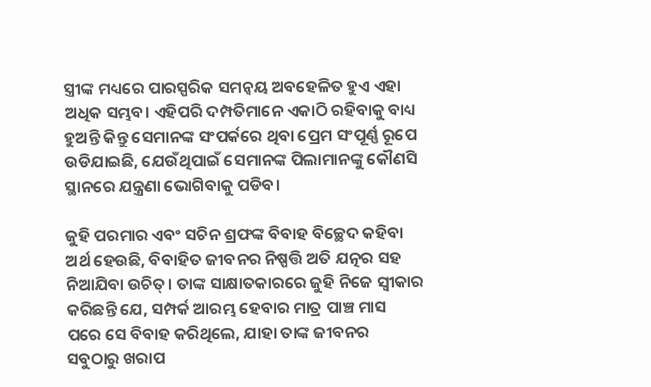ସ୍ତ୍ରୀଙ୍କ ମଧ୍ୟରେ ପାରସ୍ପରିକ ସମନ୍ୱୟ ଅବହେଳିତ ହୁଏ ଏହା ଅଧିକ ସମ୍ଭବ। ଏହିପରି ଦମ୍ପତିମାନେ ଏକାଠି ରହିବାକୁ ବାଧ୍ୟ ହୁଅନ୍ତି କିନ୍ତୁ ସେମାନଙ୍କ ସଂପର୍କରେ ଥିବା ପ୍ରେମ ସଂପୂର୍ଣ୍ଣ ରୂପେ ଉଡିଯାଇଛି, ଯେଉଁଥିପାଇଁ ସେମାନଙ୍କ ପିଲାମାନଙ୍କୁ କୌଣସି ସ୍ଥାନରେ ଯନ୍ତ୍ରଣା ଭୋଗିବାକୁ ପଡିବ।

ଜୁହି ପରମାର ଏବଂ ସଚିନ ଶ୍ରଫଙ୍କ ବିବାହ ବିଚ୍ଛେଦ କହିବା ଅର୍ଥ ହେଉଛି, ବିବାହିତ ଜୀବନର ନିଷ୍ପତ୍ତି ଅତି ଯତ୍ନର ସହ ନିଆଯିବା ଉଚିତ୍। ତାଙ୍କ ସାକ୍ଷାତକାରରେ ଜୁହି ନିଜେ ସ୍ୱୀକାର କରିଛନ୍ତି ଯେ, ସମ୍ପର୍କ ଆରମ୍ଭ ହେବାର ମାତ୍ର ପାଞ୍ଚ ମାସ ପରେ ସେ ବିବାହ କରିଥିଲେ, ଯାହା ତାଙ୍କ ଜୀବନର ସବୁଠାରୁ ଖରାପ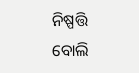ନିଷ୍ପତ୍ତି ବୋଲି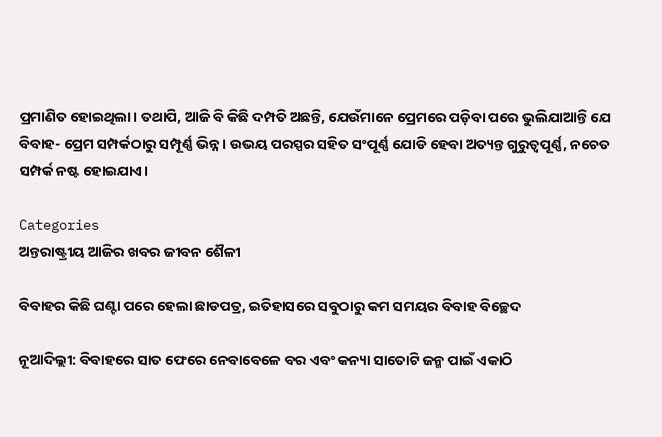ପ୍ରମାଣିତ ହୋଇଥିଲା। ତଥାପି, ଆଜି ବି କିଛି ଦମ୍ପତି ଅଛନ୍ତି, ଯେଉଁମାନେ ପ୍ରେମରେ ପଡ଼ିବା ପରେ ଭୁଲିଯାଆନ୍ତି ଯେ ବିବାହ- ପ୍ରେମ ସମ୍ପର୍କଠାରୁ ସମ୍ପୂର୍ଣ୍ଣ ଭିନ୍ନ। ଉଭୟ ପରସ୍ପର ସହିତ ସଂପୂର୍ଣ୍ଣ ଯୋଡି ହେବା ଅତ୍ୟନ୍ତ ଗୁରୁତ୍ୱପୂର୍ଣ୍ଣ, ନଚେତ ସମ୍ପର୍କ ନଷ୍ଟ ହୋଇଯାଏ।

Categories
ଅନ୍ତରାଷ୍ଟ୍ରୀୟ ଆଜିର ଖବର ଜୀବନ ଶୈଳୀ

ବିବାହର କିଛି ଘଣ୍ଟା ପରେ ହେଲା ଛାଡପତ୍ର, ଇତିହାସରେ ସବୁଠାରୁ କମ ସମୟର ବିବାହ ବିଚ୍ଛେଦ

ନୂଆଦିଲ୍ଲୀ: ବିବାହରେ ସାତ ଫେରେ ନେବାବେଳେ ବର ଏବଂ କନ୍ୟା ସାତୋଟି ଜନ୍ମ ପାଇଁ ଏକାଠି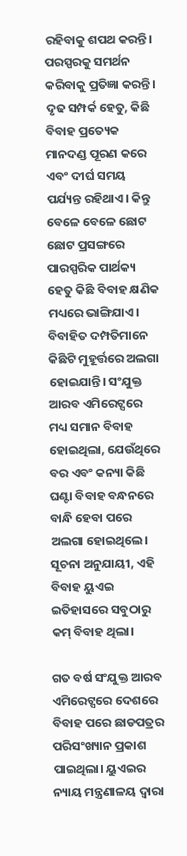ରହିବାକୁ ଶପଥ କରନ୍ତି। ପରସ୍ପରକୁ ସମର୍ଥନ କରିବାକୁ ପ୍ରତିଜ୍ଞା କରନ୍ତି। ଦୃଢ ସମ୍ପର୍କ ହେତୁ, କିଛି ବିବାହ ପ୍ରତ୍ୟେକ ମାନଦଣ୍ଡ ପୂରଣ କରେ ଏବଂ ଦୀର୍ଘ ସମୟ ପର୍ଯ୍ୟନ୍ତ ରହିଥାଏ। କିନ୍ତୁ ବେଳେ ବେଳେ ଛୋଟ ଛୋଟ ପ୍ରସଙ୍ଗରେ ପାରସ୍ପରିକ ପାର୍ଥକ୍ୟ ହେତୁ କିଛି ବିବାହ କ୍ଷଣିକ ମଧ୍ୟରେ ଭାଙ୍ଗିଯାଏ। ବିବାହିତ ଦମ୍ପତିମାନେ କିଛିଟି ମୁହୂର୍ତ୍ତରେ ଅଲଗା ହୋଇଯାନ୍ତି। ସଂଯୁକ୍ତ ଆରବ ଏମିରେଟ୍ସରେ ମଧ୍ୟ ସମାନ ବିବାହ ହୋଇଥିଲା, ଯେଉଁଥିରେ ବର ଏବଂ କନ୍ୟା କିଛି ଘଣ୍ଟା ବିବାହ ବନ୍ଧନରେ ବାନ୍ଧି ହେବା ପରେ ଅଲଗା ହୋଇଥିଲେ। ସୂଚନା ଅନୁଯାୟୀ, ଏହି ବିବାହ ୟୁଏଇ ଇତିହାସରେ ସବୁଠାରୁ କମ୍ ବିବାହ ଥିଲା।

ଗତ ବର୍ଷ ସଂଯୁକ୍ତ ଆରବ ଏମିରେଟ୍ସରେ ଦେଶରେ ବିବାହ ପରେ ଛାଡପତ୍ରର ପରିସଂଖ୍ୟାନ ପ୍ରକାଶ ପାଇଥିଲା। ୟୁଏଇର ନ୍ୟାୟ ମନ୍ତ୍ରଣାଳୟ ଦ୍ୱାରା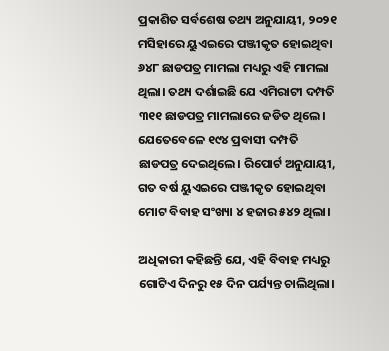ପ୍ରକାଶିତ ସର୍ବଶେଷ ତଥ୍ୟ ଅନୁଯାୟୀ, ୨୦୨୧ ମସିହାରେ ୟୁଏଇରେ ପଞ୍ଜୀକୃତ ହୋଇଥିବା ୬୪୮ ଛାଡପତ୍ର ମାମଲା ମଧ୍ୟରୁ ଏହି ମାମଲା ଥିଲା। ତଥ୍ୟ ଦର୍ଶାଇଛି ଯେ ଏମିରାଟୀ ଦମ୍ପତି ୩୧୧ ଛାଡପତ୍ର ମାମଲାରେ ଜଡିତ ଥିଲେ। ଯେତେବେଳେ ୧୯୪ ପ୍ରବାସୀ ଦମ୍ପତି ଛାଡପତ୍ର ଦେଇଥିଲେ। ରିପୋର୍ଟ ଅନୁଯାୟୀ, ଗତ ବର୍ଷ ୟୁଏଇରେ ପଞ୍ଜୀକୃତ ହୋଇଥିବା ମୋଟ ବିବାହ ସଂଖ୍ୟା ୪ ହଜାର ୫୪୨ ଥିଲା।

ଅଧିକାରୀ କହିଛନ୍ତି ଯେ, ଏହି ବିବାହ ମଧ୍ୟରୁ ଗୋଟିଏ ଦିନରୁ ୧୫ ଦିନ ପର୍ଯ୍ୟନ୍ତ ଚାଲିଥିଲା।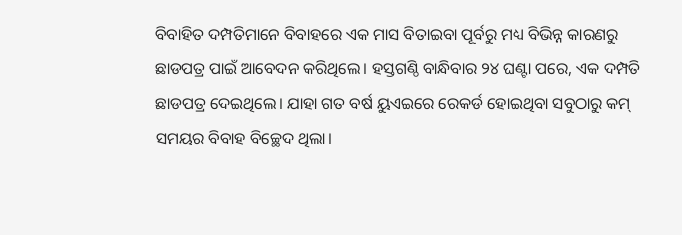ବିବାହିତ ଦମ୍ପତିମାନେ ବିବାହରେ ଏକ ମାସ ବିତାଇବା ପୂର୍ବରୁ ମଧ୍ୟ ବିଭିନ୍ନ କାରଣରୁ ଛାଡପତ୍ର ପାଇଁ ଆବେଦନ କରିଥିଲେ। ହସ୍ତଗଣ୍ଠି ବାନ୍ଧିବାର ୨୪ ଘଣ୍ଟା ପରେ, ଏକ ଦମ୍ପତି ଛାଡପତ୍ର ଦେଇଥିଲେ। ଯାହା ଗତ ବର୍ଷ ୟୁଏଇରେ ରେକର୍ଡ ହୋଇଥିବା ସବୁଠାରୁ କମ୍ ସମୟର ବିବାହ ବିଚ୍ଛେଦ ଥିଲା।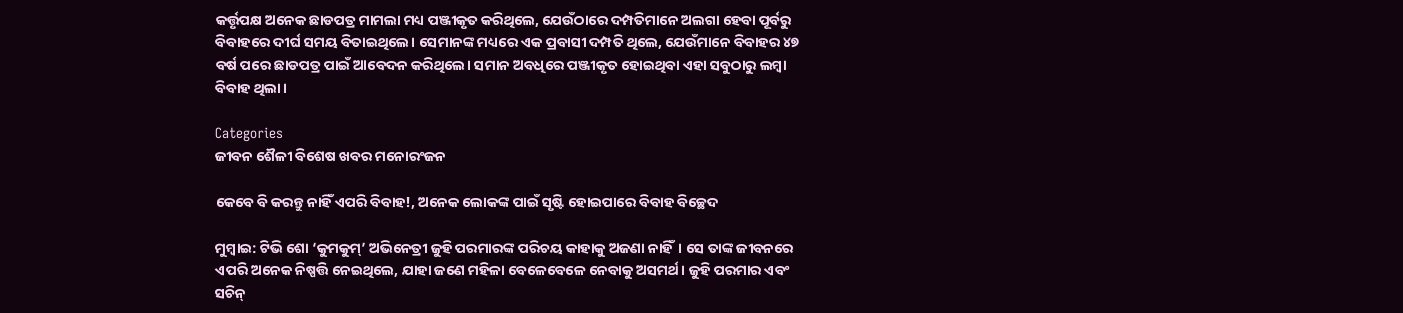କର୍ତ୍ତୃପକ୍ଷ ଅନେକ ଛାଡପତ୍ର ମାମଲା ମଧ୍ୟ ପଞ୍ଜୀକୃତ କରିଥିଲେ, ଯେଉଁଠାରେ ଦମ୍ପତିମାନେ ଅଲଗା ହେବା ପୂର୍ବରୁ ବିବାହରେ ଦୀର୍ଘ ସମୟ ବିତାଇଥିଲେ। ସେମାନଙ୍କ ମଧ୍ୟରେ ଏକ ପ୍ରବାସୀ ଦମ୍ପତି ଥିଲେ, ଯେଉଁମାନେ ବିବାହର ୪୭ ବର୍ଷ ପରେ ଛାଡପତ୍ର ପାଇଁ ଆବେଦନ କରିଥିଲେ। ସମାନ ଅବଧିରେ ପଞ୍ଜୀକୃତ ହୋଇଥିବା ଏହା ସବୁଠାରୁ ଲମ୍ବା ବିବାହ ଥିଲା।

Categories
ଜୀବନ ଶୈଳୀ ବିଶେଷ ଖବର ମନୋରଂଜନ

କେବେ ବି କରନ୍ତୁ ନାହିଁ ଏପରି ବିବାହ!, ଅନେକ ଲୋକଙ୍କ ପାଇଁ ସୃଷ୍ଟି ହୋଇପାରେ ବିବାହ ବିଚ୍ଛେଦ

ମୁମ୍ବାଇ: ଟିଭି ଶୋ ‘କୁମକୁମ୍’ ଅଭିନେତ୍ରୀ ଜୁହି ପରମାରଙ୍କ ପରିଚୟ କାହାକୁ ଅଜଣା ନାହିଁ। ସେ ତାଙ୍କ ଜୀବନରେ ଏପରି ଅନେକ ନିଷ୍ପତ୍ତି ନେଇଥିଲେ, ଯାହା ଜଣେ ମହିଳା ବେଳେବେଳେ ନେବାକୁ ଅସମର୍ଥ। ଜୁହି ପରମାର ଏବଂ ସଚିନ୍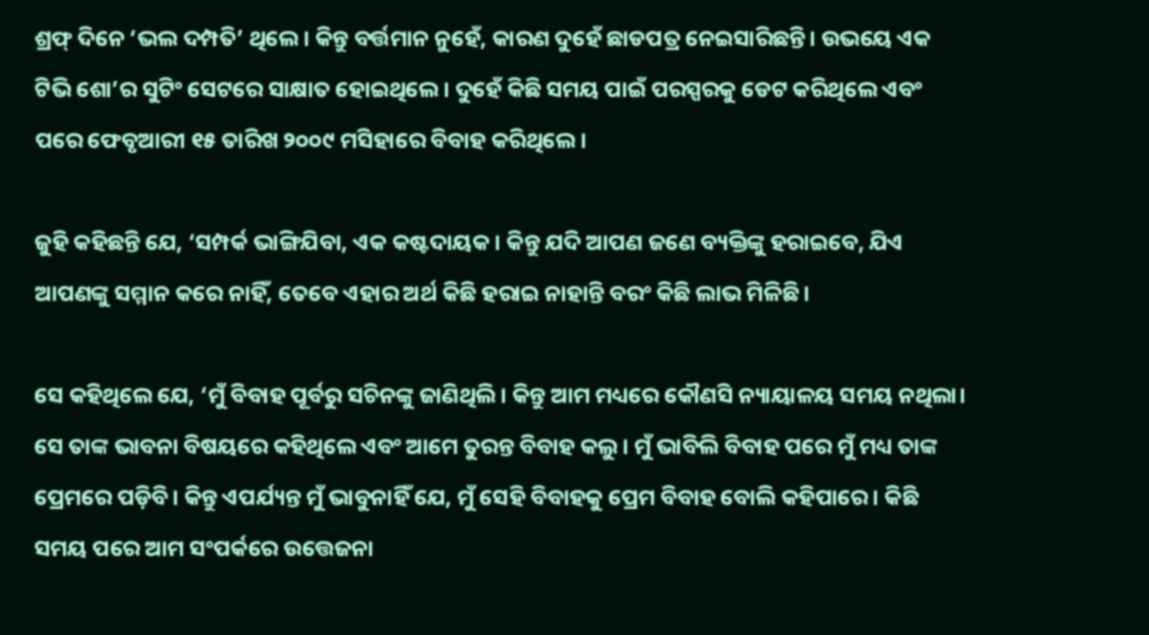ଶ୍ରଫ୍ ଦିନେ ‘ଭଲ ଦମ୍ପତି’ ଥିଲେ। କିନ୍ତୁ ବର୍ତ୍ତମାନ ନୁହେଁ, କାରଣ ଦୁହେଁ ଛାଡପତ୍ର ନେଇସାରିଛନ୍ତି। ଉଭୟେ ଏକ ଟିଭି ଶୋ’ର ସୁଟିଂ ସେଟରେ ସାକ୍ଷାତ ହୋଇଥିଲେ। ଦୁହେଁ କିଛି ସମୟ ପାଇଁ ପରସ୍ପରକୁ ଡେଟ କରିଥିଲେ ଏବଂ ପରେ ଫେବୃଆରୀ ୧୫ ତାରିଖ ୨୦୦୯ ମସିହାରେ ବିବାହ କରିଥିଲେ।

ଜୁହି କହିଛନ୍ତି ଯେ, ‘ସମ୍ପର୍କ ଭାଙ୍ଗିଯିବା, ଏକ କଷ୍ଟଦାୟକ। କିନ୍ତୁ ଯଦି ଆପଣ ଜଣେ ବ୍ୟକ୍ତିଙ୍କୁ ହରାଇବେ, ଯିଏ ଆପଣଙ୍କୁ ସମ୍ମାନ କରେ ନାହିଁ, ତେବେ ଏହାର ଅର୍ଥ କିଛି ହରାଇ ନାହାନ୍ତି ବରଂ କିଛି ଲାଭ ମିଳିଛି।

ସେ କହିଥିଲେ ଯେ, ‘ମୁଁ ବିବାହ ପୂର୍ବରୁ ସଚିନଙ୍କୁ ଜାଣିଥିଲି। କିନ୍ତୁ ଆମ ମଧ୍ୟରେ କୌଣସି ନ୍ୟାୟାଳୟ ସମୟ ନଥିଲା। ସେ ତାଙ୍କ ଭାବନା ବିଷୟରେ କହିଥିଲେ ଏବଂ ଆମେ ତୁରନ୍ତ ବିବାହ କଲୁ। ମୁଁ ଭାବିଲି ବିବାହ ପରେ ମୁଁ ମଧ୍ୟ ତାଙ୍କ ପ୍ରେମରେ ପଡ଼ିବି। କିନ୍ତୁ ଏପର୍ଯ୍ୟନ୍ତ ମୁଁ ଭାବୁନାହିଁ ଯେ, ମୁଁ ସେହି ବିବାହକୁ ପ୍ରେମ ବିବାହ ବୋଲି କହିପାରେ। କିଛି ସମୟ ପରେ ଆମ ସଂପର୍କରେ ଉତ୍ତେଜନା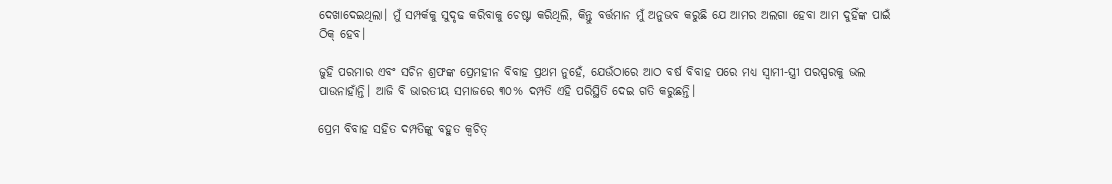ଦେଖାଦେଇଥିଲା। ମୁଁ ସମ୍ପର୍କକୁ ସୁଦୃଢ କରିବାକୁ ଚେଷ୍ଟା କରିଥିଲି, କିନ୍ତୁ ବର୍ତ୍ତମାନ ମୁଁ ଅନୁଭବ କରୁଛି ଯେ ଆମର ଅଲଗା ହେବା ଆମ ଦୁହିଁଙ୍କ ପାଇଁ ଠିକ୍ ହେବ।

ଜୁହି ପରମାର ଏବଂ ସଚିନ ଶ୍ରଫଙ୍କ ପ୍ରେମହୀନ ବିବାହ ପ୍ରଥମ ନୁହେଁ, ଯେଉଁଠାରେ ଆଠ ବର୍ଷ ବିବାହ ପରେ ମଧ୍ୟ ସ୍ୱାମୀ-ସ୍ତ୍ରୀ ପରସ୍ପରକୁ ଭଲ ପାଉନାହାଁନ୍ତି। ଆଜି ବି ଭାରତୀୟ ସମାଜରେ ୩୦% ଦମ୍ପତି ଏହି ପରିସ୍ଥିତି ଦେଇ ଗତି କରୁଛନ୍ତି।

ପ୍ରେମ ବିବାହ ସହିତ ଦମ୍ପତିଙ୍କୁ ବହୁତ କ୍ୱଚିତ୍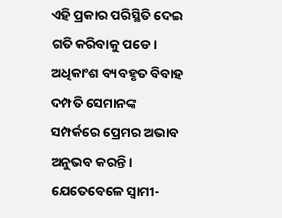ଏହି ପ୍ରକାର ପରିସ୍ଥିତି ଦେଇ ଗତି କରିବାକୁ ପଡେ। ଅଧିକାଂଶ ବ୍ୟବହୃତ ବିବାହ ଦମ୍ପତି ସେମାନଙ୍କ ସମ୍ପର୍କରେ ପ୍ରେମର ଅଭାବ ଅନୁଭବ କରନ୍ତି। ଯେତେବେଳେ ସ୍ୱାମୀ-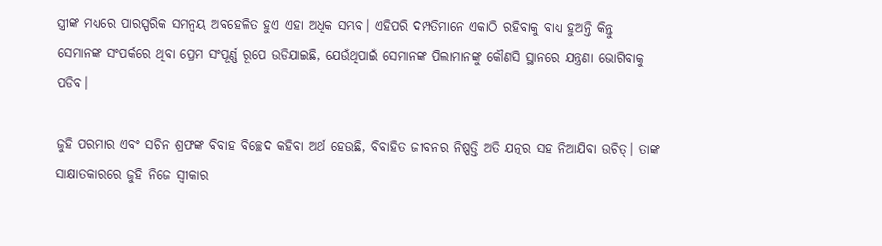ସ୍ତ୍ରୀଙ୍କ ମଧ୍ୟରେ ପାରସ୍ପରିକ ସମନ୍ୱୟ ଅବହେଳିତ ହୁଏ ଏହା ଅଧିକ ସମ୍ଭବ। ଏହିପରି ଦମ୍ପତିମାନେ ଏକାଠି ରହିବାକୁ ବାଧ୍ୟ ହୁଅନ୍ତି କିନ୍ତୁ ସେମାନଙ୍କ ସଂପର୍କରେ ଥିବା ପ୍ରେମ ସଂପୂର୍ଣ୍ଣ ରୂପେ ଉଡିଯାଇଛି, ଯେଉଁଥିପାଇଁ ସେମାନଙ୍କ ପିଲାମାନଙ୍କୁ କୌଣସି ସ୍ଥାନରେ ଯନ୍ତ୍ରଣା ଭୋଗିବାକୁ ପଡିବ।

ଜୁହି ପରମାର ଏବଂ ସଚିନ ଶ୍ରଫଙ୍କ ବିବାହ ବିଚ୍ଛେଦ କହିବା ଅର୍ଥ ହେଉଛି, ବିବାହିତ ଜୀବନର ନିଷ୍ପତ୍ତି ଅତି ଯତ୍ନର ସହ ନିଆଯିବା ଉଚିତ୍। ତାଙ୍କ ସାକ୍ଷାତକାରରେ ଜୁହି ନିଜେ ସ୍ୱୀକାର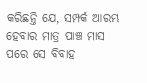କରିଛନ୍ତି ଯେ, ସମ୍ପର୍କ ଆରମ୍ଭ ହେବାର ମାତ୍ର ପାଞ୍ଚ ମାସ ପରେ ସେ ବିବାହ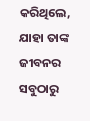କରିଥିଲେ, ଯାହା ତାଙ୍କ ଜୀବନର ସବୁଠାରୁ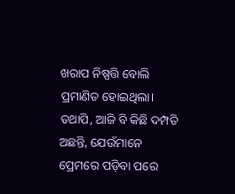ଖରାପ ନିଷ୍ପତ୍ତି ବୋଲି ପ୍ରମାଣିତ ହୋଇଥିଲା। ତଥାପି, ଆଜି ବି କିଛି ଦମ୍ପତି ଅଛନ୍ତି, ଯେଉଁମାନେ ପ୍ରେମରେ ପଡ଼ିବା ପରେ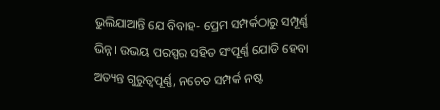ଭୁଲିଯାଆନ୍ତି ଯେ ବିବାହ- ପ୍ରେମ ସମ୍ପର୍କଠାରୁ ସମ୍ପୂର୍ଣ୍ଣ ଭିନ୍ନ। ଉଭୟ ପରସ୍ପର ସହିତ ସଂପୂର୍ଣ୍ଣ ଯୋଡି ହେବା ଅତ୍ୟନ୍ତ ଗୁରୁତ୍ୱପୂର୍ଣ୍ଣ, ନଚେତ ସମ୍ପର୍କ ନଷ୍ଟ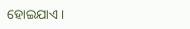ହୋଇଯାଏ।